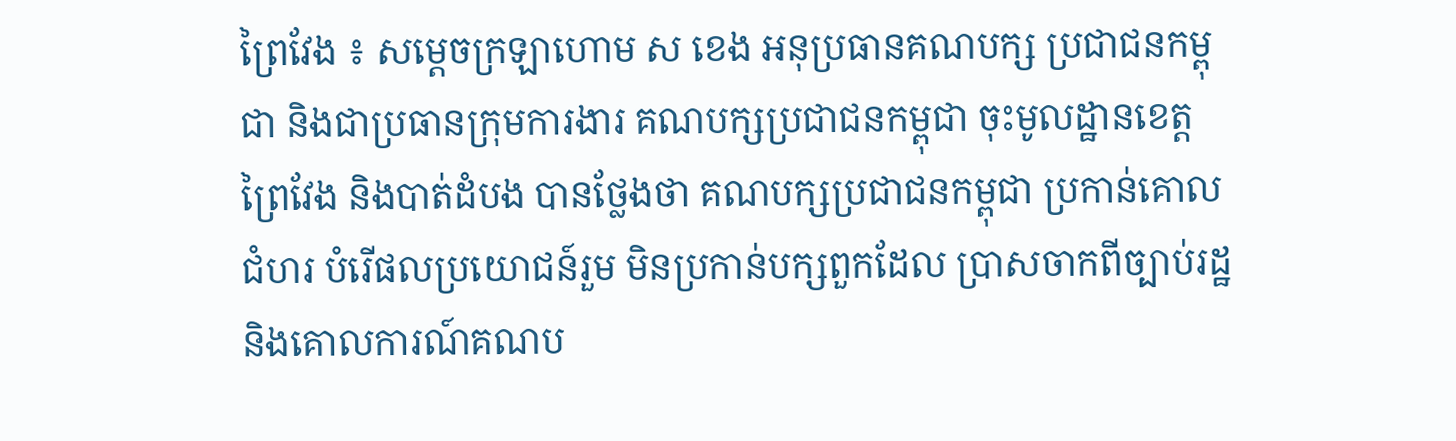ព្រៃវែង ៖ សម្ដេចក្រឡាហោម ស ខេង អនុប្រធានគណបក្ស ប្រជាជនកម្ពុជា និងជាប្រធានក្រុមការងារ គណបក្សប្រជាជនកម្ពុជា ចុះមូលដ្ឋានខេត្តព្រៃវែង និងបាត់ដំបង បានថ្លែងថា គណបក្សប្រជាជនកម្ពុជា ប្រកាន់គោលជំហរ បំរើផលប្រយោជន៍រួម មិនប្រកាន់បក្សពួកដែល ប្រាសចាកពីច្បាប់រដ្ឋ និងគោលការណ៍គណប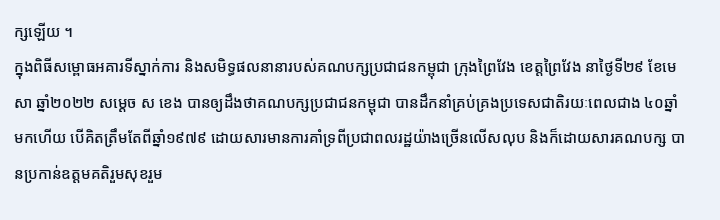ក្សឡើយ ។
ក្នុងពិធីសម្ពោធអគារទីស្នាក់ការ និងសមិទ្ធផលនានារបស់គណបក្សប្រជាជនកម្ពុជា ក្រុងព្រៃវែង ខេត្តព្រៃវែង នាថ្ងៃទី២៩ ខែមេសា ឆ្នាំ២០២២ សម្ដេច ស ខេង បានឲ្យដឹងថាគណបក្សប្រជាជនកម្ពុជា បានដឹកនាំគ្រប់គ្រងប្រទេសជាតិរយៈពេលជាង ៤០ឆ្នាំមកហើយ បើគិតត្រឹមតែពីឆ្នាំ១៩៧៩ ដោយសារមានការគាំទ្រពីប្រជាពលរដ្ឋយ៉ាងច្រើនលើសលុប និងក៏ដោយសារគណបក្ស បានប្រកាន់ឧត្តមគតិរួមសុខរួម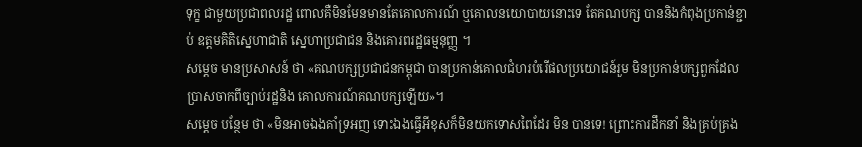ទុក្ខ ជាមួយប្រជាពលរដ្ឋ ពោលគឺមិនមែនមានតែគោលការណ៍ ឬគោលនយោបាយនោះទេ តែគណបក្ស បាននិងកំពុងប្រកាន់ខ្ជាប់ ឧត្តមគិតិស្នេហាជាតិ ស្នេហាប្រជាជន និងគោរពរដ្ឋធម្មនុញ្ញ ។
សម្ដេច មានប្រសាសន៍ ថា «គណបក្សប្រជាជនកម្ពុជា បានប្រកាន់គោលជំហរបំរើផលប្រយោជន៍រួម មិនប្រកាន់បក្សពួកដែល ប្រាសចាកពីច្បាប់រដ្ឋនិង គោលការណ៍គណបក្សឡើយ»។
សម្ដេច បន្ថែម ថា «មិនអាចឯងគាំទ្រអញ ទោះឯងធ្វើអីខុសក៏មិនយកទោសពៃដែរ មិន បានទេ! ព្រោះការដឹកនាំ និងគ្រប់គ្រង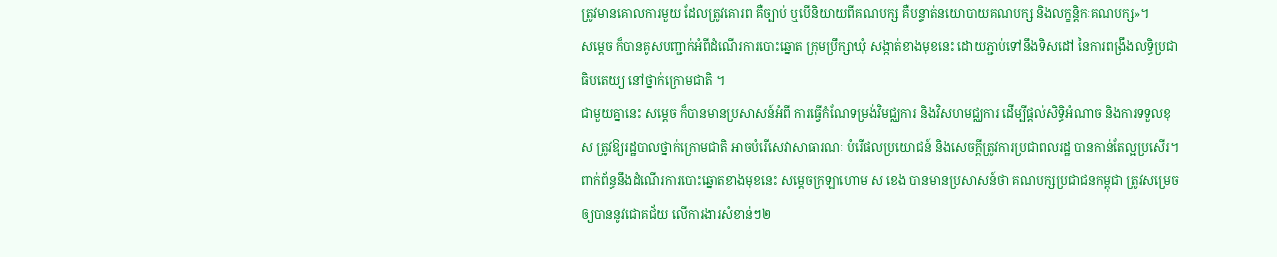ត្រូវមានគោលការមួយ ដែលត្រូវគោរព គឺច្បាប់ ឬបើនិយាយពីគណបក្ស គឺបន្ទាត់នយោបាយគណបក្ស និងលក្ខន្តិកៈគណបក្ស»។
សម្ដេច ក៏បានគូសបញ្ជាក់អំពីដំណើរការបោះឆ្នោត ក្រុមប្រឹក្សាឃុំ សង្កាត់ខាងមុខនេះ ដោយភ្ជាប់ទៅនឹងទិសដៅ នៃការពង្រឹងលទ្ធិប្រជាធិបតេយ្យ នៅថ្នាក់ក្រោមជាតិ ។
ជាមួយគ្នានេះ សម្ដេច ក៏បានមានប្រសាសន៍អំពី ការធ្វើកំណែទម្រង់វិមជ្ឈការ និងវិសហមជ្ឈការ ដើម្បីផ្ដល់សិទ្ធិអំណាច និងការទទួលខុស ត្រូវឱ្យរដ្ឋបាលថ្នាក់ក្រោមជាតិ អាចបំរើសេវាសាធារណៈ បំរើផលប្រយោជន៍ និងសេចក្ដីត្រូវការប្រជាពលរដ្ឋ បានកាន់តែល្អប្រសើរ។
ពាក់ព័ន្ធនឹងដំណើរការបោះឆ្នោតខាងមុខនេះ សម្ដេចក្រឡាហោម ស ខេង បានមានប្រសាសន៍ថា គណបក្សប្រជាជនកម្ពុជា ត្រូវសម្រេចឲ្យបាននូវជោគជ័យ លើការងារសំខាន់ៗ២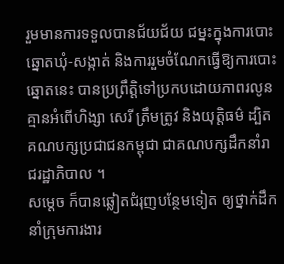រួមមានការទទួលបានជ័យជ័យ ជម្នះក្នុងការបោះឆ្នោតឃុំ-សង្កាត់ និងការរួមចំណែកធ្វើឱ្យការបោះឆ្នោតនេះ បានប្រព្រឹត្តិទៅប្រកបដោយភាពរលូន គ្មានអំពើហិង្សា សេរី ត្រឹមត្រូវ និងយុត្តិធម៌ ដ្បិតគណបក្សប្រជាជនកម្ពុជា ជាគណបក្សដឹកនាំរាជរដ្ឋាភិបាល ។
សម្ដេច ក៏បានឆ្លៀតជំរុញបន្ថែមទៀត ឲ្យថ្នាក់ដឹកនាំក្រុមការងារ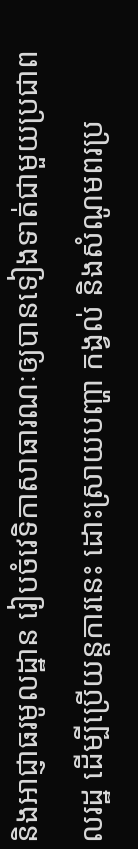និងអាជ្ញាធរមូលដ្ឋាន រៀបចំវេទិកាសាធារណៈឲ្យបានទៀងទាត់ជាមួយប្រជាពលរដ្ឋ ដើម្បីប្រើយន្តការនេះ ដោះស្រាយបញ្ហា កង្វល់ និងសំណូមពរប្រ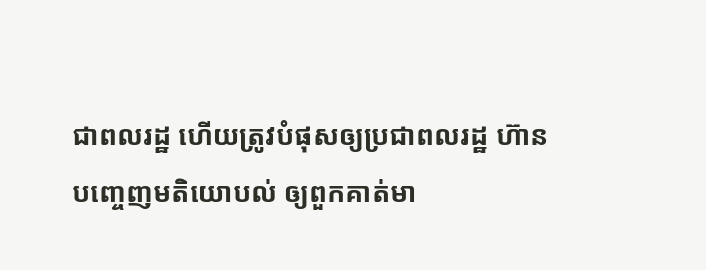ជាពលរដ្ឋ ហើយត្រូវបំផុសឲ្យប្រជាពលរដ្ឋ ហ៊ានបញ្ចេញមតិយោបល់ ឲ្យពួកគាត់មា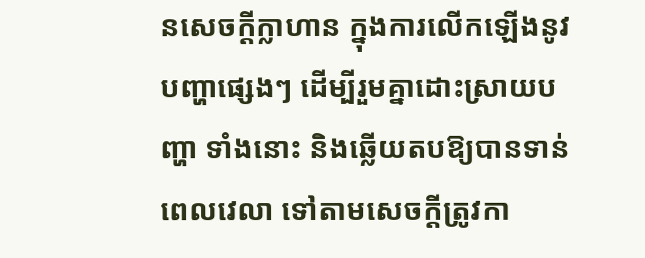នសេចក្ដីក្លាហាន ក្នុងការលើកឡើងនូវបញ្ហាផ្សេងៗ ដើម្បីរួមគ្នាដោះស្រាយបញ្ហា ទាំងនោះ និងឆ្លើយតបឱ្យបានទាន់ពេលវេលា ទៅតាមសេចក្ដីត្រូវកា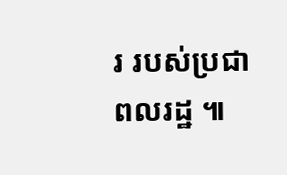រ របស់ប្រជាពលរដ្ឋ ៕